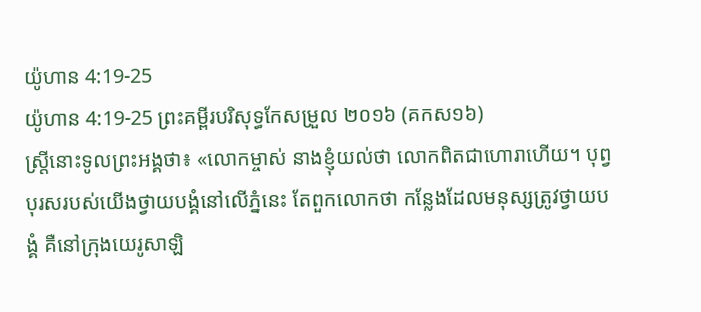យ៉ូហាន 4:19-25
យ៉ូហាន 4:19-25 ព្រះគម្ពីរបរិសុទ្ធកែសម្រួល ២០១៦ (គកស១៦)
ស្ត្រីនោះទូលព្រះអង្គថា៖ «លោកម្ចាស់ នាងខ្ញុំយល់ថា លោកពិតជាហោរាហើយ។ បុព្វបុរសរបស់យើងថ្វាយបង្គំនៅលើភ្នំនេះ តែពួកលោកថា កន្លែងដែលមនុស្សត្រូវថ្វាយបង្គំ គឺនៅក្រុងយេរូសាឡិ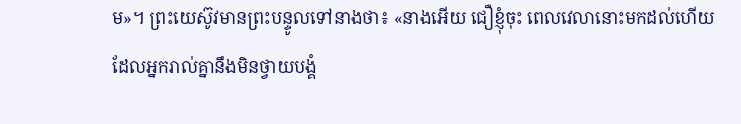ម»។ ព្រះយេស៊ូវមានព្រះបន្ទូលទៅនាងថា៖ «នាងអើយ ជឿខ្ញុំចុះ ពេលវេលានោះមកដល់ហើយ ដែលអ្នករាល់គ្នានឹងមិនថ្វាយបង្គំ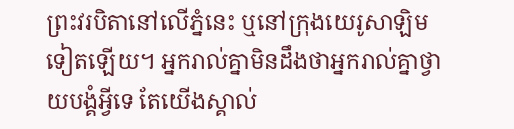ព្រះវរបិតានៅលើភ្នំនេះ ឬនៅក្រុងយេរូសាឡិមទៀតឡើយ។ អ្នករាល់គ្នាមិនដឹងថាអ្នករាល់គ្នាថ្វាយបង្គំអ្វីទេ តែយើងស្គាល់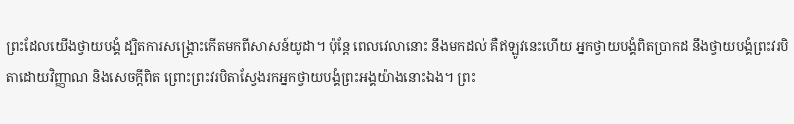ព្រះដែលយើងថ្វាយបង្គំ ដ្បិតការសង្គ្រោះកើតមកពីសាសន៍យូដា។ ប៉ុន្តែ ពេលវេលានោះ នឹងមកដល់ គឺឥឡូវនេះហើយ អ្នកថ្វាយបង្គំពិតប្រាកដ នឹងថ្វាយបង្គំព្រះវរបិតាដោយវិញ្ញាណ និងសេចក្តីពិត ព្រោះព្រះវរបិតាស្វែងរកអ្នកថ្វាយបង្គំព្រះអង្គយ៉ាងនោះឯង។ ព្រះ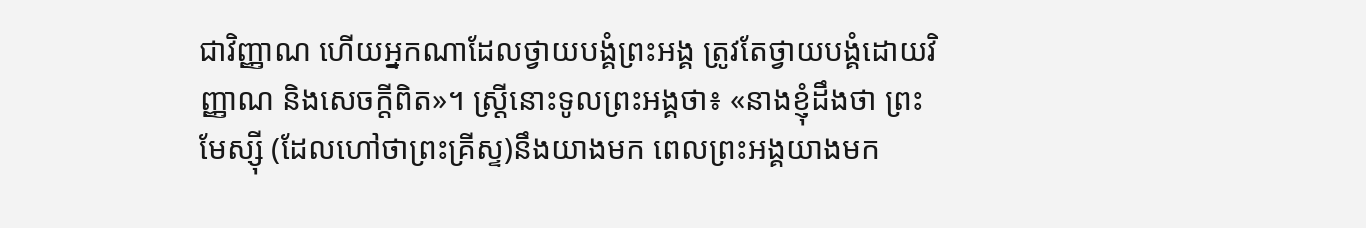ជាវិញ្ញាណ ហើយអ្នកណាដែលថ្វាយបង្គំព្រះអង្គ ត្រូវតែថ្វាយបង្គំដោយវិញ្ញាណ និងសេចក្តីពិត»។ ស្ត្រីនោះទូលព្រះអង្គថា៖ «នាងខ្ញុំដឹងថា ព្រះមែស្ស៊ី (ដែលហៅថាព្រះគ្រីស្ទ)នឹងយាងមក ពេលព្រះអង្គយាងមក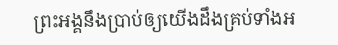ព្រះអង្គនឹងប្រាប់ឲ្យយើងដឹងគ្រប់ទាំងអ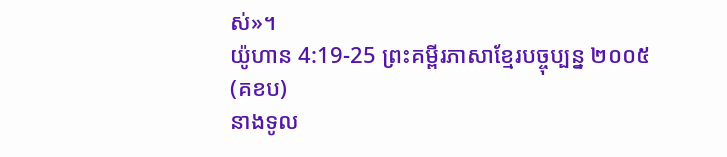ស់»។
យ៉ូហាន 4:19-25 ព្រះគម្ពីរភាសាខ្មែរបច្ចុប្បន្ន ២០០៥ (គខប)
នាងទូល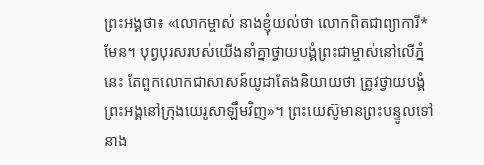ព្រះអង្គថា៖ «លោកម្ចាស់ នាងខ្ញុំយល់ថា លោកពិតជាព្យាការី*មែន។ បុព្វបុរសរបស់យើងនាំគ្នាថ្វាយបង្គំព្រះជាម្ចាស់នៅលើភ្នំនេះ តែពួកលោកជាសាសន៍យូដាតែងនិយាយថា ត្រូវថ្វាយបង្គំព្រះអង្គនៅក្រុងយេរូសាឡឹមវិញ»។ ព្រះយេស៊ូមានព្រះបន្ទូលទៅនាង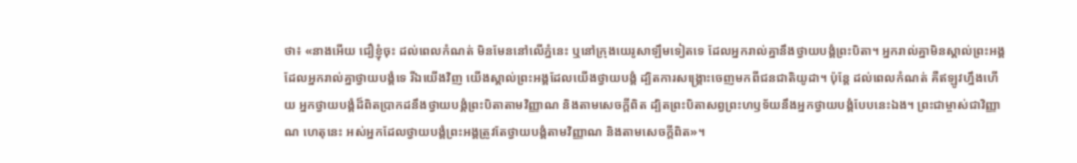ថា៖ «នាងអើយ ជឿខ្ញុំចុះ ដល់ពេលកំណត់ មិនមែននៅលើភ្នំនេះ ឬនៅក្រុងយេរូសាឡឹមទៀតទេ ដែលអ្នករាល់គ្នានឹងថ្វាយបង្គំព្រះបិតា។ អ្នករាល់គ្នាមិនស្គាល់ព្រះអង្គដែលអ្នករាល់គ្នាថ្វាយបង្គំទេ រីឯយើងវិញ យើងស្គាល់ព្រះអង្គដែលយើងថ្វាយបង្គំ ដ្បិតការសង្គ្រោះចេញមកពីជនជាតិយូដា។ ប៉ុន្តែ ដល់ពេលកំណត់ គឺឥឡូវហ្នឹងហើយ អ្នកថ្វាយបង្គំដ៏ពិតប្រាកដនឹងថ្វាយបង្គំព្រះបិតាតាមវិញ្ញាណ និងតាមសេចក្ដីពិត ដ្បិតព្រះបិតាសព្វព្រះហឫទ័យនឹងអ្នកថ្វាយបង្គំបែបនេះឯង។ ព្រះជាម្ចាស់ជាវិញ្ញាណ ហេតុនេះ អស់អ្នកដែលថ្វាយបង្គំព្រះអង្គត្រូវតែថ្វាយបង្គំតាមវិញ្ញាណ និងតាមសេចក្ដីពិត»។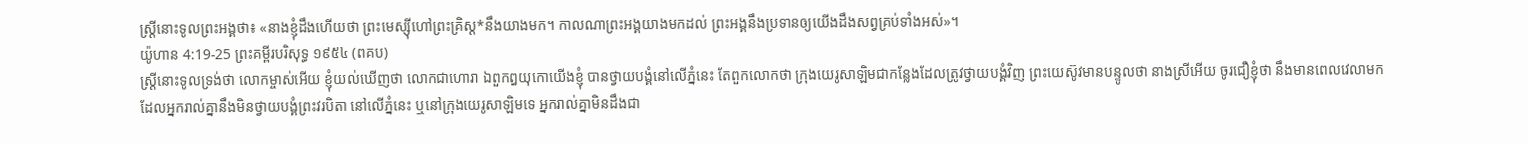ស្ត្រីនោះទូលព្រះអង្គថា៖ «នាងខ្ញុំដឹងហើយថា ព្រះមេស្ស៊ីហៅព្រះគ្រិស្ត*នឹងយាងមក។ កាលណាព្រះអង្គយាងមកដល់ ព្រះអង្គនឹងប្រទានឲ្យយើងដឹងសព្វគ្រប់ទាំងអស់»។
យ៉ូហាន 4:19-25 ព្រះគម្ពីរបរិសុទ្ធ ១៩៥៤ (ពគប)
ស្ត្រីនោះទូលទ្រង់ថា លោកម្ចាស់អើយ ខ្ញុំយល់ឃើញថា លោកជាហោរា ឯពួកឰយុកោយើងខ្ញុំ បានថ្វាយបង្គំនៅលើភ្នំនេះ តែពួកលោកថា ក្រុងយេរូសាឡិមជាកន្លែងដែលត្រូវថ្វាយបង្គំវិញ ព្រះយេស៊ូវមានបន្ទូលថា នាងស្រីអើយ ចូរជឿខ្ញុំថា នឹងមានពេលវេលាមក ដែលអ្នករាល់គ្នានឹងមិនថ្វាយបង្គំព្រះវរបិតា នៅលើភ្នំនេះ ឬនៅក្រុងយេរូសាឡិមទេ អ្នករាល់គ្នាមិនដឹងជា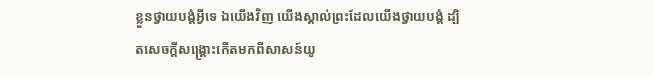ខ្លួនថ្វាយបង្គំអ្វីទេ ឯយើងវិញ យើងស្គាល់ព្រះដែលយើងថ្វាយបង្គំ ដ្បិតសេចក្ដីសង្គ្រោះកើតមកពីសាសន៍យូ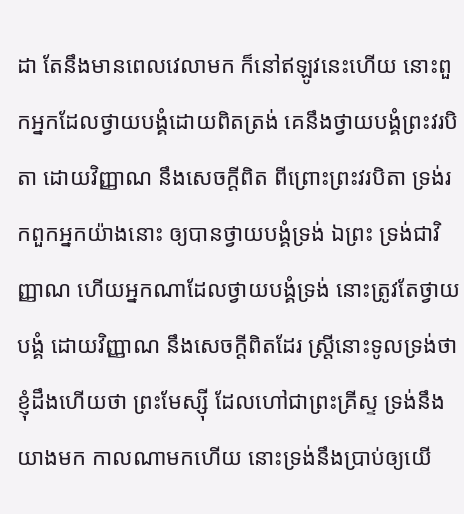ដា តែនឹងមានពេលវេលាមក ក៏នៅឥឡូវនេះហើយ នោះពួកអ្នកដែលថ្វាយបង្គំដោយពិតត្រង់ គេនឹងថ្វាយបង្គំព្រះវរបិតា ដោយវិញ្ញាណ នឹងសេចក្ដីពិត ពីព្រោះព្រះវរបិតា ទ្រង់រកពួកអ្នកយ៉ាងនោះ ឲ្យបានថ្វាយបង្គំទ្រង់ ឯព្រះ ទ្រង់ជាវិញ្ញាណ ហើយអ្នកណាដែលថ្វាយបង្គំទ្រង់ នោះត្រូវតែថ្វាយបង្គំ ដោយវិញ្ញាណ នឹងសេចក្ដីពិតដែរ ស្ត្រីនោះទូលទ្រង់ថា ខ្ញុំដឹងហើយថា ព្រះមែស្ស៊ី ដែលហៅជាព្រះគ្រីស្ទ ទ្រង់នឹងយាងមក កាលណាមកហើយ នោះទ្រង់នឹងប្រាប់ឲ្យយើ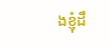ងខ្ញុំដឹ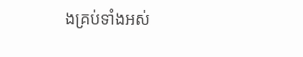ងគ្រប់ទាំងអស់